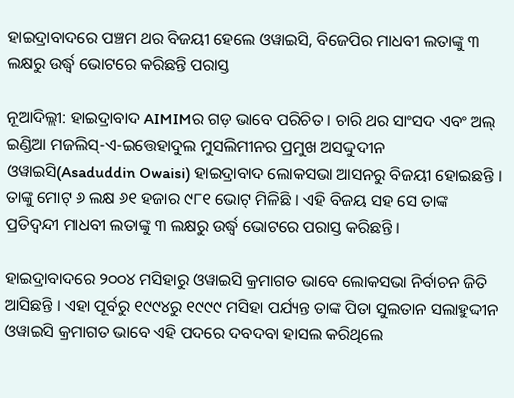ହାଇଦ୍ରାବାଦରେ ପଞ୍ଚମ ଥର ବିଜୟୀ ହେଲେ ଓୱାଇସି, ବିଜେପିର ମାଧବୀ ଲତାଙ୍କୁ ୩ ଲକ୍ଷରୁ ଉର୍ଦ୍ଧ୍ୱ ଭୋଟରେ କରିଛନ୍ତି ପରାସ୍ତ

ନୂଆଦିଲ୍ଲୀ: ହାଇଦ୍ରାବାଦ AIMIMର ଗଡ଼ ଭାବେ ପରିଚିତ । ଚାରି ଥର ସାଂସଦ ଏବଂ ଅଲ୍ ଇଣ୍ଡିଆ ମଜଲିସ୍-ଏ-ଇତ୍ତେହାଦୁଲ ମୁସଲିମୀନର ପ୍ରମୁଖ ଅସଦ୍ଦୁଦୀନ ଓୱାଇସି(Asaduddin Owaisi) ହାଇଦ୍ରାବାଦ ଲୋକସଭା ଆସନରୁ ବିଜୟୀ ହୋଇଛନ୍ତି । ତାଙ୍କୁ ମୋଟ୍ ୬ ଲକ୍ଷ ୬୧ ହଜାର ୯୮୧ ଭୋଟ୍ ମିଳିଛି । ଏହି ବିଜୟ ସହ ସେ ତାଙ୍କ ପ୍ରତିଦ୍ୱନ୍ଦୀ ମାଧବୀ ଲତାଙ୍କୁ ୩ ଲକ୍ଷରୁ ଉର୍ଦ୍ଧ୍ୱ ଭୋଟରେ ପରାସ୍ତ କରିଛନ୍ତି ।

ହାଇଦ୍ରାବାଦରେ ୨୦୦୪ ମସିହାରୁ ଓୱାଇସି କ୍ରମାଗତ ଭାବେ ଲୋକସଭା ନିର୍ବାଚନ ଜିତି ଆସିଛନ୍ତି । ଏହା ପୂର୍ବରୁ ୧୯୯୪ରୁ ୧୯୯୯ ମସିହା ପର୍ଯ୍ୟନ୍ତ ତାଙ୍କ ପିତା ସୁଲତାନ ସଲାହୁଦ୍ଦୀନ ଓୱାଇସି କ୍ରମାଗତ ଭାବେ ଏହି ପଦରେ ଦବଦବା ହାସଲ କରିଥିଲେ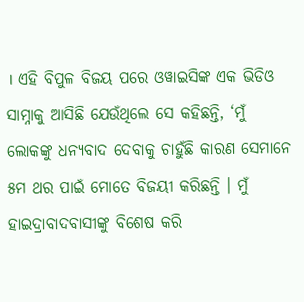। ଏହି ବିପୁଳ ବିଜୟ ପରେ ଓୱାଇସିଙ୍କ ଏକ ଭିଡିଓ ସାମ୍ନାକୁ ଆସିଛି ଯେଉଁଥିଲେ ସେ କହିଛନ୍ତି, ‘ମୁଁ ଲୋକଙ୍କୁ ଧନ୍ୟବାଦ ଦେବାକୁ ଚାହୁଁଛି କାରଣ ସେମାନେ ୫ମ ଥର ପାଇଁ ମୋତେ ବିଜୟୀ କରିଛନ୍ତି । ମୁଁ ହାଇଦ୍ରାବାଦବାସୀଙ୍କୁ ବିଶେଷ କରି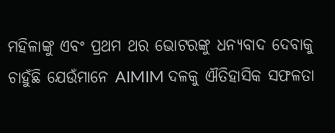ମହିଳାଙ୍କୁ ଏବଂ ପ୍ରଥମ ଥର ଭୋଟରଙ୍କୁ ଧନ୍ୟବାଦ ଦେବାକୁ ଚାହୁଁଛି ଯେଉଁମାନେ AIMIM ଦଳକୁ ଐତିହାସିକ ସଫଳତା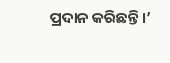ପ୍ରଦାନ କରିଛନ୍ତି ।’